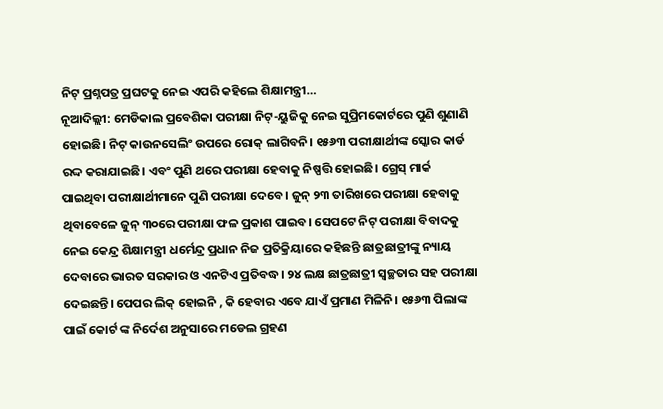ନିଟ୍ ପ୍ରଶ୍ନପତ୍ର ପ୍ରଘଟକୁ ନେଇ ଏପରି କହିଲେ ଶିକ୍ଷାମନ୍ତ୍ରୀ…
ନୂଆଦିଲ୍ଲୀ: ମେଡିକାଲ ପ୍ରବେଶିକା ପରୀକ୍ଷା ନିଟ୍-ୟୁଜିକୁ ନେଇ ସୁପ୍ରିମକୋର୍ଟରେ ପୁଣି ଶୁଣାଣି ହୋଇଛି। ନିଟ୍ କାଉନସେଲିଂ ଉପରେ ରୋକ୍ ଲାଗିବନି। ୧୫୬୩ ପରୀକ୍ଷାର୍ଥୀଙ୍କ ସ୍କୋର କାର୍ଡ ରଦ୍ଦ କରାଯାଇଛି। ଏବଂ ପୁଣି ଥରେ ପରୀକ୍ଷା ହେବାକୁ ନିଷ୍ପତ୍ତି ହୋଇଛି। ଗ୍ରେସ୍ ମାର୍କ ପାଇଥିବା ପରୀକ୍ଷାର୍ଥୀମାନେ ପୁଣି ପରୀକ୍ଷା ଦେବେ । ଜୁନ୍ ୨୩ ତାରିଖରେ ପରୀକ୍ଷା ହେବାକୁ ଥିବାବେଳେ ଜୁନ୍ ୩୦ରେ ପରୀକ୍ଷା ଫଳ ପ୍ରକାଶ ପାଇବ। ସେପଟେ ନିଟ୍ ପରୀକ୍ଷା ବିବାଦକୁ ନେଇ କେନ୍ଦ୍ର ଶିକ୍ଷାମନ୍ତ୍ରୀ ଧର୍ମେନ୍ଦ୍ର ପ୍ରଧାନ ନିଜ ପ୍ରତିକ୍ରିୟାରେ କହିଛନ୍ତି ଛାତ୍ରଛାତ୍ରୀଙ୍କୁ ନ୍ୟାୟ ଦେବାରେ ଭାରତ ସରକାର ଓ ଏନଟିଏ ପ୍ରତିବଦ୍ଧ। ୨୪ ଲକ୍ଷ ଛାତ୍ରଛାତ୍ରୀ ସ୍ଵଚ୍ଛତାର ସହ ପରୀକ୍ଷା ଦେଇଛନ୍ତି। ପେପର ଲିକ୍ ହୋଇନି , କି ହେବାର ଏବେ ଯାଏଁ ପ୍ରମାଣ ମିଳିନି। ୧୫୬୩ ପିଲାଙ୍କ ପାଇଁ କୋର୍ଟ ଙ୍କ ନିର୍ଦେଶ ଅନୁସାରେ ମଡେଲ ଗ୍ରହଣ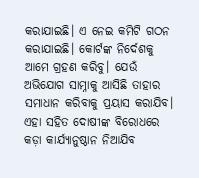କରାଯାଇଛି। ଏ ନେଇ କମିଟି ଗଠନ କରାଯାଇଛି। କୋର୍ଟଙ୍କ ନିର୍ଦେଶକୁ ଆମେ ଗ୍ରହଣ କରିବୁ। ଯେଉଁ ଅଭିଯୋଗ ସାମ୍ନାକୁ ଆସିଛି ତାହାର ସମାଧାନ କରିବାକୁ ପ୍ରୟାସ କରାଯିବ। ଏହା ସହିତ ଦୋଷୀଙ୍କ ବିରୋଧରେ କଡ଼ା କାର୍ଯ୍ୟାନୁଷ୍ଠାନ ନିଆଯିବ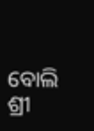ବୋଲି ଶ୍ରୀ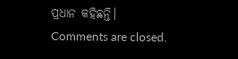ପ୍ରଧାନ କହିଛନ୍ତି।
Comments are closed.